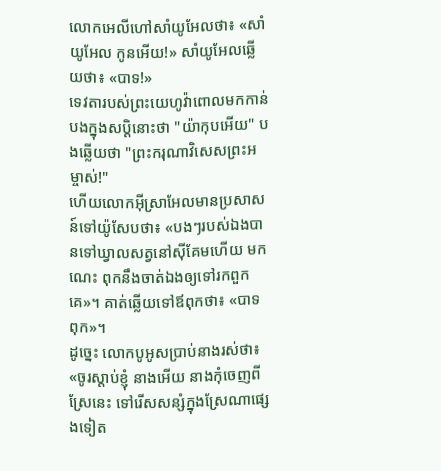លោកអេលីហៅសាំយូអែលថា៖ «សាំយូអែល កូនអើយ!» សាំយូអែលឆ្លើយថា៖ «បាទ!»
ទេវតារបស់ព្រះយេហូវ៉ាពោលមកកាន់បងក្នុងសប្តិនោះថា "យ៉ាកុបអើយ" បងឆ្លើយថា "ព្រះករុណាវិសេសព្រះអម្ចាស់!"
ហើយលោកអ៊ីស្រាអែលមានប្រសាសន៍ទៅយ៉ូសែបថា៖ «បងៗរបស់ឯងបានទៅឃ្វាលសត្វនៅស៊ីគែមហើយ មកណេះ ពុកនឹងចាត់ឯងឲ្យទៅរកពួកគេ»។ គាត់ឆ្លើយទៅឪពុកថា៖ «បាទពុក»។
ដូច្នេះ លោកបូអូសប្រាប់នាងរស់ថា៖ «ចូរស្តាប់ខ្ញុំ នាងអើយ នាងកុំចេញពីស្រែនេះ ទៅរើសសន្សំក្នុងស្រែណាផ្សេងទៀត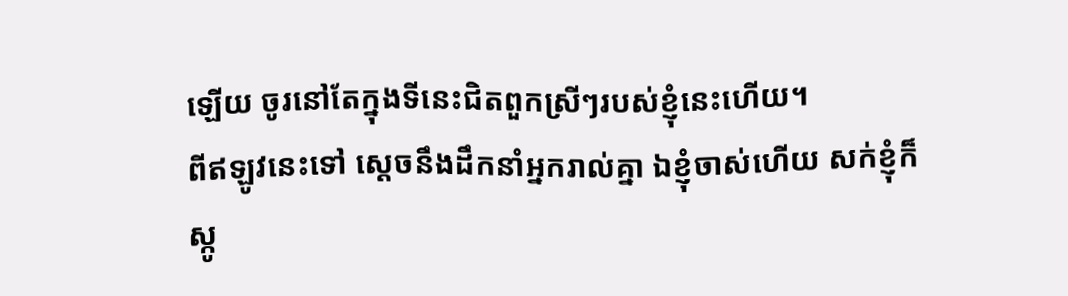ឡើយ ចូរនៅតែក្នុងទីនេះជិតពួកស្រីៗរបស់ខ្ញុំនេះហើយ។
ពីឥឡូវនេះទៅ ស្តេចនឹងដឹកនាំអ្នករាល់គ្នា ឯខ្ញុំចាស់ហើយ សក់ខ្ញុំក៏ស្កូ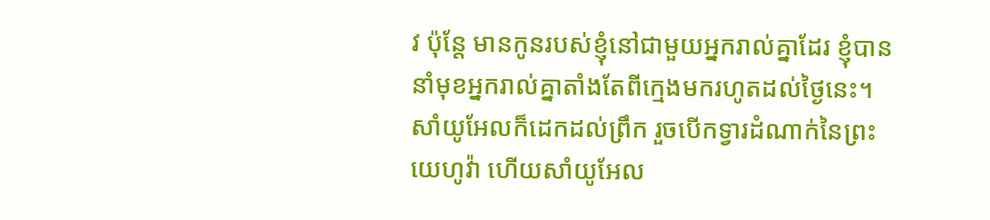វ ប៉ុន្តែ មានកូនរបស់ខ្ញុំនៅជាមួយអ្នករាល់គ្នាដែរ ខ្ញុំបាននាំមុខអ្នករាល់គ្នាតាំងតែពីក្មេងមករហូតដល់ថ្ងៃនេះ។
សាំយូអែលក៏ដេកដល់ព្រឹក រួចបើកទ្វារដំណាក់នៃព្រះយេហូវ៉ា ហើយសាំយូអែល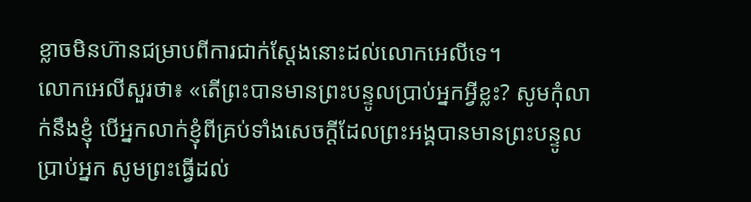ខ្លាចមិនហ៊ានជម្រាបពីការជាក់ស្តែងនោះដល់លោកអេលីទេ។
លោកអេលីសួរថា៖ «តើព្រះបានមានព្រះបន្ទូលប្រាប់អ្នកអ្វីខ្លះ? សូមកុំលាក់នឹងខ្ញុំ បើអ្នកលាក់ខ្ញុំពីគ្រប់ទាំងសេចក្ដីដែលព្រះអង្គបានមានព្រះបន្ទូលប្រាប់អ្នក សូមព្រះធ្វើដល់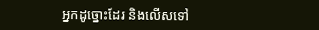អ្នកដូច្នោះដែរ និងលើសទៅ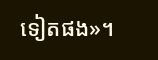ទៀតផង»។